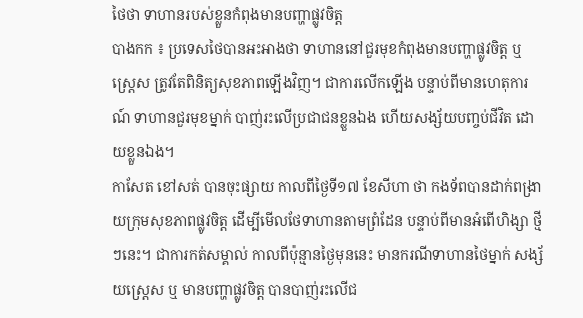ថៃថា ទាហានរបស់ខ្លួនកំពុងមានបញ្ហាផ្លូវចិត្ត
បាងកក ៖ ប្រទេសថៃបានអះអាងថា ទាហាននៅជួរមុខកំពុងមានបញ្ហាផ្លូវចិត្ត ឬ ស្ត្រេស ត្រូវតែពិនិត្យសុខភាពឡើងវិញ។ ជាការលើកឡើង បន្ទាប់ពីមានហេតុការណ៍ ទាហានជួរមុខម្នាក់ បាញ់រះលើប្រជាជនខ្លួនឯង ហើយសង្ស័យបញ្ចប់ជីវិត ដោយខ្លួនឯង។
កាសែត ខៅសត់ បានចុះផ្សាយ កាលពីថ្ងៃទី១៧ ខែសីហា ថា កងទ័ពបានដាក់ពង្រាយក្រុមសុខភាពផ្លូវចិត្ត ដើម្បីមើលថែទាហានតាមព្រំដែន បន្ទាប់ពីមានអំពើហិង្សា ថ្មីៗនេះ។ ជាការកត់សម្គាល់ កាលពីប៉ុន្មានថ្ងៃមុននេះ មានករណីទាហានថៃម្នាក់ សង្ស័យស្ត្រេស ឬ មានបញ្ហាផ្លូវចិត្ត បានបាញ់រះលើជ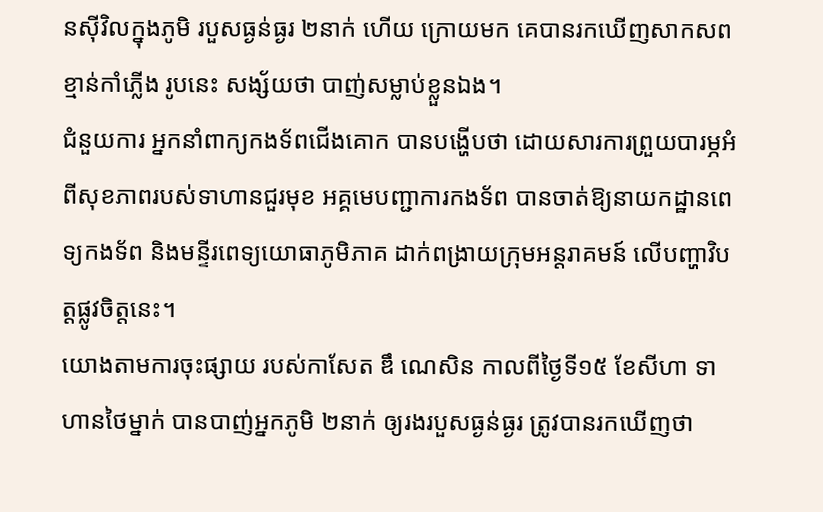នស៊ីវិលក្នុងភូមិ របួសធ្ងន់ធ្ងរ ២នាក់ ហើយ ក្រោយមក គេបានរកឃើញសាកសពខ្មាន់កាំភ្លើង រូបនេះ សង្ស័យថា បាញ់សម្លាប់ខ្លួនឯង។
ជំនួយការ អ្នកនាំពាក្យកងទ័ពជើងគោក បានបង្ហើបថា ដោយសារការព្រួយបារម្ភអំពីសុខភាពរបស់ទាហានជួរមុខ អគ្គមេបញ្ជាការកងទ័ព បានចាត់ឱ្យនាយកដ្ឋានពេទ្យកងទ័ព និងមន្ទីរពេទ្យយោធាភូមិភាគ ដាក់ពង្រាយក្រុមអន្តរាគមន៍ លើបញ្ហាវិបត្តផ្លូវចិត្តនេះ។
យោងតាមការចុះផ្សាយ របស់កាសែត ឌឹ ណេសិន កាលពីថ្ងៃទី១៥ ខែសីហា ទាហានថៃម្នាក់ បានបាញ់អ្នកភូមិ ២នាក់ ឲ្យរងរបួសធ្ងន់ធ្ងរ ត្រូវបានរកឃើញថា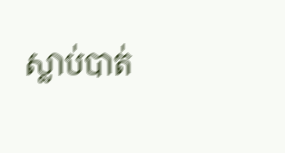ស្លាប់បាត់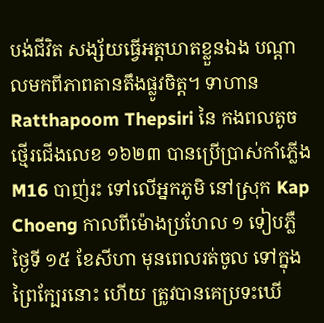បង់ជីវិត សង្ស័យធ្វើអត្តឃាតខ្លួនឯង បណ្តាលមកពីភាពតានតឹងផ្លូវចិត្ត។ ទាហាន Ratthapoom Thepsiri នៃ កងពលតូចថ្មើរជើងលេខ ១៦២៣ បានប្រើប្រាស់កាំភ្លើង M16 បាញ់រះ ទៅលើអ្នកភូមិ នៅស្រុក Kap Choeng កាលពីម៉ោងប្រហែល ១ ទៀបភ្លឺ ថ្ងៃទី ១៥ ខែសីហា មុនពេលរត់ចូល ទៅក្នុងព្រៃក្បែរនោះ ហើយ ត្រូវបានគេប្រទះឃើ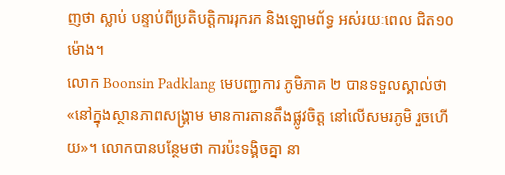ញថា ស្លាប់ បន្ទាប់ពីប្រតិបត្តិការរុករក និងឡោមព័ទ្ធ អស់រយៈពេល ជិត១០ម៉ោង។
លោក Boonsin Padklang មេបញ្ជាការ ភូមិភាគ ២ បានទទួលស្គាល់ថា «នៅក្នុងស្ថានភាពសង្រ្គាម មានការតានតឹងផ្លូវចិត្ត នៅលើសមរភូមិ រួចហើយ»។ លោកបានបន្ថែមថា ការប៉ះទង្គិចគ្នា នា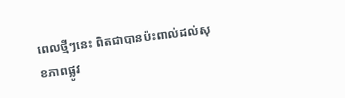ពេលថ្មីៗនេះ ពិតជាបានប៉ះពាល់ដល់សុខភាពផ្លូវ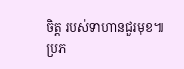ចិត្ត របស់ទាហានជួរមុខ៕
ប្រភ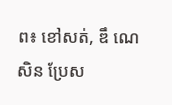ព៖ ខៅសត់, ឌឹ ណេសិន ប្រែស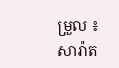ម្រួល ៖ សារ៉ាត